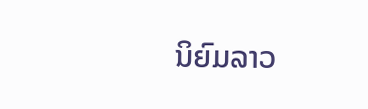ນິຍົມລາວ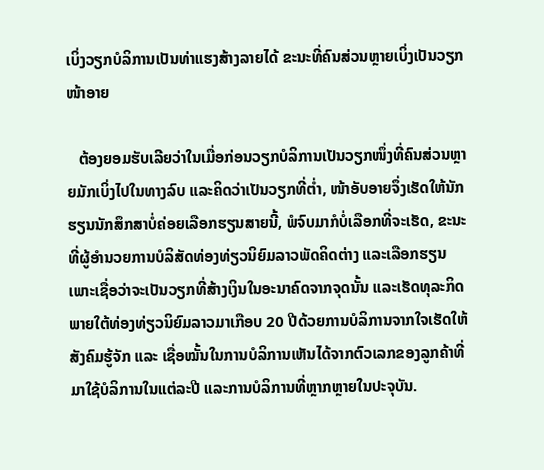ເບິ່ງວຽກບໍລິການເປັນທ່າແຮງສ້າງລາຍໄດ້ ຂະນະທີ່ຄົນສ່ວນຫຼາຍເບິ່ງເປັນວຽກໜ້າອາຍ

   ຕ້ອງຍອມຮັບເລີຍວ່າໃນເມື່ອກ່ອນວຽກບໍລິການເປັນວຽກໜຶ່ງທີ່ຄົນສ່ວນຫຼາຍມັກເບິ່ງໄປໃນທາງລົບ ແລະຄິດວ່າເປັນວຽກທີ່ຕ່ຳ, ໜ້າອັບອາຍຈຶ່ງເຮັດໃຫ້ນັກຮຽນນັກສຶກສາບໍ່ຄ່ອຍເລືອກຮຽນສາຍນີ້, ພໍຈົບມາກໍບໍ່ເລືອກທີ່ຈະເຮັດ, ຂະນະທີ່ຜູ້ອຳນວຍການບໍລິສັດທ່ອງທ່ຽວນິຍົມລາວພັດຄິດຕ່າງ ແລະເລືອກຮຽນເພາະເຊື່ອວ່າຈະເປັນວຽກທີ່ສ້າງເງິນໃນອະນາຄົດຈາກຈຸດນັ້ນ ແລະເຮັດທຸລະກິດພາຍໃຕ້ທ່ອງທ່ຽວນິຍົມລາວມາເກືອບ 20 ປີດ້ວຍການບໍລິການຈາກໃຈເຮັດໃຫ້ສັງຄົມຮູ້ຈັກ ແລະ ເຊື່ອໝັ້ນໃນການບໍລິການເຫັນໄດ້ຈາກຕົວເລກຂອງລູກຄ້າທີ່ມາໃຊ້ບໍລິການໃນແຕ່ລະປີ ແລະການບໍລິການທີ່ຫຼາກຫຼາຍໃນປະຈຸບັນ.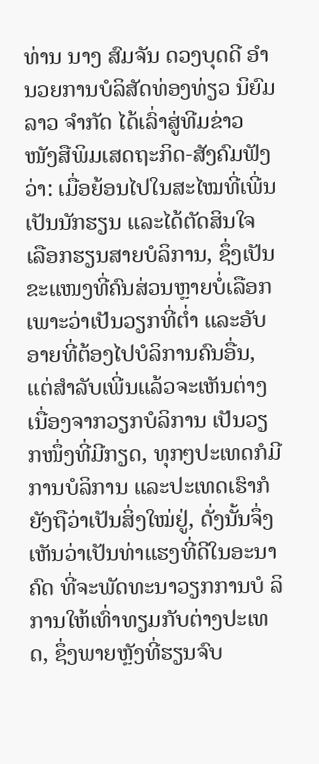ທ່ານ ນາງ ສົມຈັນ ດວງບຸດດີ ອຳນວຍການບໍລິສັດທ່ອງທ່ຽວ ນິຍົມລາວ ຈຳກັດ ໄດ້ເລົ່າສູ່ທີມຂ່າວ ໜັງສືພິມເສດຖະກິດ-ສັງຄົມຟັງ ວ່າ: ເມື່ອຍ້ອນໄປໃນສະໄໝທີ່ເພີ່ນ ເປັນນັກຮຽນ ແລະໄດ້ຕັດສິນໃຈ ເລືອກຮຽນສາຍບໍລິການ, ຊຶ່ງເປັນ ຂະແໜງທີ່ຄົນສ່ວນຫຼາຍບໍ່ເລືອກ ເພາະວ່າເປັນວຽກທີ່ຕ່ຳ ແລະອັບອາຍທີ່ຕ້ອງໄປບໍລິການຄົນອື່ນ, ແຕ່ສຳລັບເພີ່ນແລ້ວຈະເຫັນຕ່າງ ເນື່ອງຈາກວຽກບໍລິການ ເປັນວຽກໜຶ່ງທີ່ມີກຽດ, ທຸກໆປະເທດກໍມີການບໍລິການ ແລະປະເທດເຮົາກໍ ຍັງຖືວ່າເປັນສິ່ງໃໝ່ຢູ່, ດັ່ງນັ້ນຈຶ່ງ ເຫັນວ່າເປັນທ່າແຮງທີ່ດີໃນອະນາ ຄົດ ທີ່ຈະພັດທະນາວຽກການບໍ ລິການໃຫ້ເທົ່າທຽມກັບຕ່າງປະເທດ, ຊຶ່ງພາຍຫຼັງທີ່ຮຽນຈົບ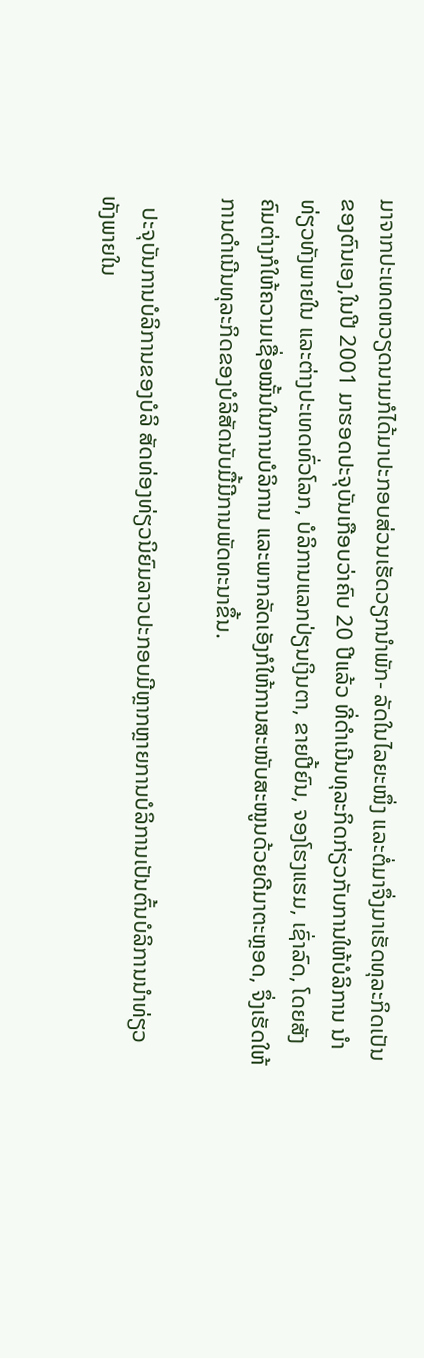ມາຈາກປະເທດຫວຽດນາມກໍໄດ້ມາປະກອບສ່ວນເຮັດວຽກນຳພັກ- ລັດໃນໄລຍະໜຶ່ງ ແລະຕໍ່ມາຈຶ່ງມາເຮັດທຸລະກິດເປັນຂອງຕົນເອງ,ໃນປີ 2001 ມາຮອດປະຈຸບັນເກືອບວ່າຄົບ 20 ປີແລ້ວ ທີ່ດຳເນີນທຸລະກິດກ່ຽວກັບການໃຫ້ບໍລິການ ນຳທ່ຽວທັງພາຍໃນ ແລະຕ່າງປະເທດທົ່ວໂລກ, ບໍລິການແລກປ່ຽນເງິນຕາ, ຂາຍປີ້ຍົນ, ຈອງໂຮງແຮມ, ເຊົ່າລົດ, ໂດຍສັງຄົມຕ່າງກໍໃຫ້ຄວາມເຊື່ອໝັ້ນໃນການບໍລິການ ແລະພາກລັດເອັງກໍໃຫ້ການສະໜັບສະໜູນດ້ວຍດີມາຕະຫຼອດ, ຈຶ່ງເຮັດໃຫ້ການດຳເນີນທຸລະກິດຂອງບໍລິສັດນັບມື້ມີການພັດທະນາຂຶ້ນ.

  ປະຈຸບັນການບໍລິການຂອງບໍລິ ສັດທ່ອງທ່ຽວນິຍົມລາວປະກອບມີຫຼາກຫຼາຍການບໍລິການເປັນຕົ້ນບໍລິການນຳທ່ຽວທັງພາຍໃນ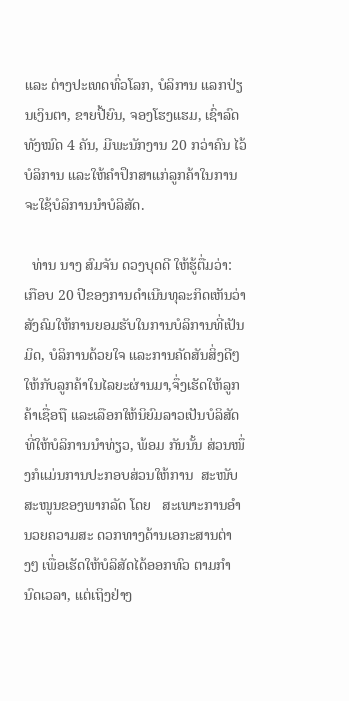ແລະ ຕ່າງປະເທດທົ່ວໂລກ, ບໍລິການ ແລກປ່ຽນເງິນຕາ, ຂາຍປີ້ຍົນ, ຈອງໂຮງແຮມ, ເຊົ່າລົດ ທັງໝົດ 4 ຄັນ, ມີພະນັກງານ 20 ກວ່າຄົນ ໄວ້ບໍລິການ ແລະໃຫ້ຄຳປຶກສາແກ່ລູກຄ້າໃນການຈະໃຊ້ບໍລິການນຳບໍລິສັດ.

  ທ່ານ ນາງ ສົມຈັນ ດວງບຸດດີ ໃຫ້ຮູ້ຕື່ມວ່າ: ເກືອບ 20 ປີຂອງການດຳເນີນທຸລະກິດເຫັນວ່າສັງຄົມໃຫ້ການຍອມຮັບໃນການບໍລິການທີ່ເປັນມິດ, ບໍລິການດ້ວຍໃຈ ແລະການຄັດສັນສິ່ງດີໆໃຫ້ກັບລູກຄ້າໃນໄລຍະຜ່ານມາ,ຈຶ່ງເຮັດໃຫ້ລູກຄ້າເຊື່ອຖື ແລະເລືອກໃຫ້ນິຍົມລາວເປັນບໍລິສັດທີ່ໃຫ້ບໍລິການນຳທ່ຽວ, ພ້ອມ ກັນນັ້ນ ສ່ວນໜຶ່ງກໍແມ່ນການປະກອບສ່ວນໃຫ້ການ  ສະໜັບສະໜູນຂອງພາກລັດ ໂດຍ   ສະເພາະການອຳນວຍຄວາມສະ ດວກທາງດ້ານເອກະສານຕ່າງໆ ເພື່ອເຮັດໃຫ້ບໍລິສັດໄດ້ອອກທົວ ຕາມກຳນົດເວລາ, ແຕ່ເຖິງຢ່າງ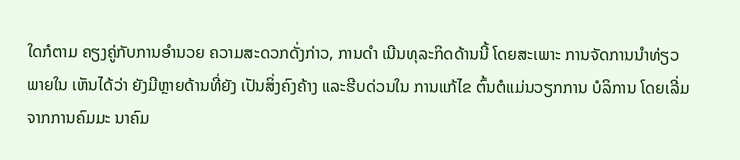ໃດກໍຕາມ ຄຽງຄູ່ກັບການອຳນວຍ ຄວາມສະດວກດັ່ງກ່າວ, ການດຳ ເນີນທຸລະກິດດ້ານນີ້ ໂດຍສະເພາະ ການຈັດການນຳທ່ຽວພາຍໃນ ເຫັນໄດ້ວ່າ ຍັງມີຫຼາຍດ້ານທີ່ຍັງ ເປັນສິ່ງຄົງຄ້າງ ແລະຮີບດ່ວນໃນ ການແກ້ໄຂ ຕົ້ນຕໍແມ່ນວຽກການ ບໍລິການ ໂດຍເລີ່ມຈາກການຄົມມະ ນາຄົມ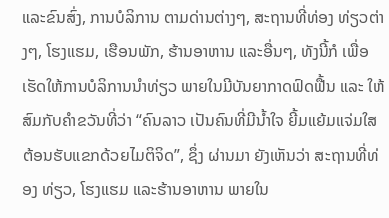ແລະຂົນສົ່ງ, ການບໍລິການ ຕາມດ່ານຕ່າງໆ, ສະຖານທີ່ທ່ອງ ທ່ຽວຕ່າງໆ, ໂຮງແຮມ, ເຮືອນພັກ, ຮ້ານອາຫານ ແລະອື່ນໆ, ທັງນີ້ກໍ ເພື່ອເຮັດໃຫ້ການບໍລິການນຳທ່ຽວ ພາຍໃນມີບັນຍາກາດຟົດຟື້ນ ແລະ ໃຫ້ສົມກັບຄຳຂວັນທີ່ວ່າ “ຄົນລາວ ເປັນຄົນທີ່ມີນ້ຳໃຈ ຍີ້ມແຍ້ມແຈ່ມໃສ ຕ້ອນຮັບແຂກດ້ວຍໄມຕິຈິດ”, ຊຶ່ງ ຜ່ານມາ ຍັງເຫັນວ່າ ສະຖານທີ່ທ່ອງ ທ່ຽວ, ໂຮງແຮມ ແລະຮ້ານອາຫານ ພາຍໃນ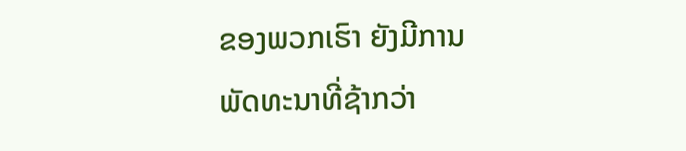ຂອງພວກເຮົາ ຍັງມີການ ພັດທະນາທີ່ຊ້າກວ່າ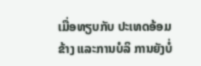ເມື່ອທຽບກັບ ປະເທດອ້ອມຂ້າງ ແລະການບໍລິ ການຍັງບໍ່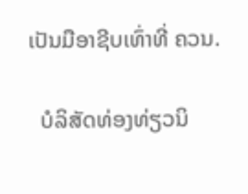ເປັນມືອາຊີບເທົ່າທີ່ ຄວນ.

  ບໍລິສັດທ່ອງທ່ຽວນິ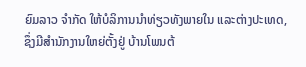ຍົມລາວ ຈຳກັດ ໃຫ້ບໍລິການນຳທ່ຽວທັງພາຍໃນ ແລະຕ່າງປະເທດ, ຊຶ່ງມີສຳນັກງານໃຫຍ່ຕັ້ງຢູ່ ບ້ານໂພນຕ້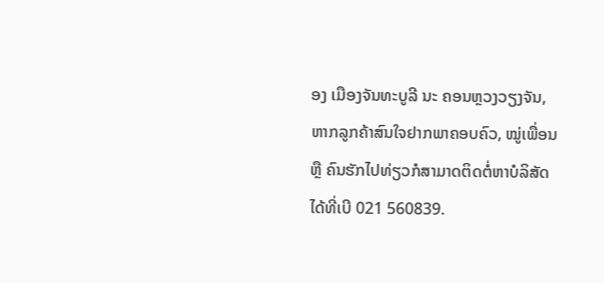ອງ ເມືອງຈັນທະບູລີ ນະ ຄອນຫຼວງວຽງຈັນ, ຫາກລູກຄ້າສົນໃຈຢາກພາຄອບຄົວ, ໝູ່ເພື່ອນ ຫຼື ຄົນຮັກໄປທ່ຽວກໍສາມາດຕິດຕໍ່ຫາບໍລິສັດໄດ້ທີ່ເບີ 021 560839.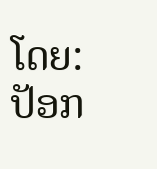ໂດຍ: ປັອກ